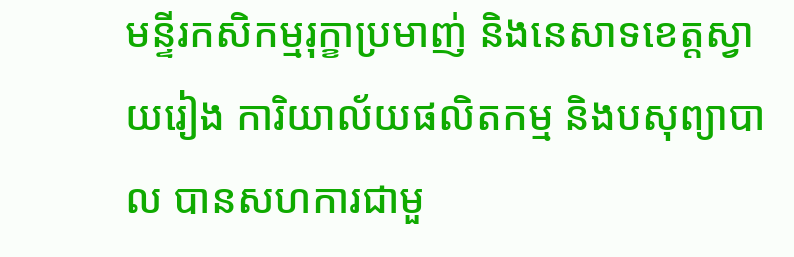មន្ទីរកសិកម្មរុក្ខាប្រមាញ់ និងនេសាទខេត្តស្វាយរៀង ការិយាល័យផលិតកម្ម និងបសុព្យាបាល បានសហការជាមួ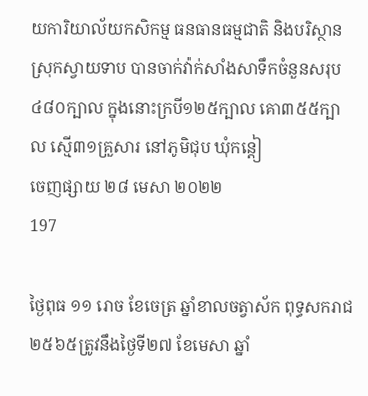យការិយាល័យកសិកម្ម ធនធានធម្មជាតិ និងបរិស្ថានស្រុកស្វាយទាប បានចាក់វ៉ាក់សាំងសាទឹកចំនួនសរុប ៤៨០ក្បាល ក្នុងនោះក្របី១២៥ក្បាល គោ៣៥៥ក្បាល ស្មើ៣១គ្រួសារ នៅភូមិជុប ឃុំកន្តៀ
ចេញផ្សាយ ២៨ មេសា ២០២២
197

ថ្ងៃពុធ ១១ រោច ខែចេត្រ ឆ្នាំខាលចត្វាស័ក ពុទ្ធសករាជ ២៥៦៥ត្រូវនឹងថ្ងៃទី២៧ ខែមេសា ឆ្នាំ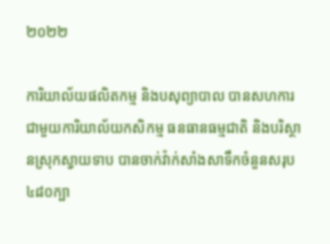២០២២

ការិយាល័យផលិតកម្ម និងបសុព្យាបាល បានសហការជាមួយការិយាល័យកសិកម្ម ធនធានធម្មជាតិ និងបរិស្ថានស្រុកស្វាយទាប បានចាក់វ៉ាក់សាំងសាទឹកចំនួនសរុប ៤៨០ក្បា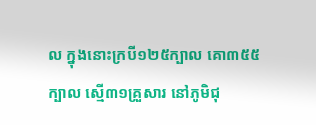ល ក្នុងនោះក្របី១២៥ក្បាល គោ៣៥៥ក្បាល ស្មើ៣១គ្រួសារ នៅភូមិជុ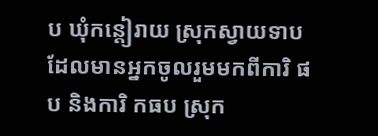ប ឃុំកន្តៀរាយ ស្រុកស្វាយទាប ដែលមានអ្នកចូលរួមមកពីការិ ផ ប និងការិ កធប ស្រុក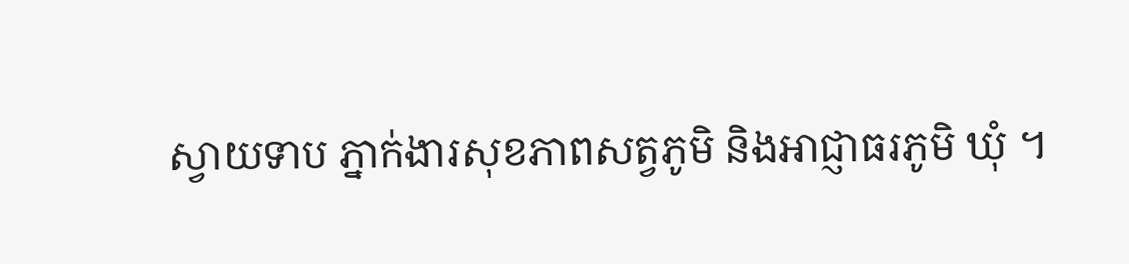ស្វាយទាប ភ្នាក់ងារសុខភាពសត្វភូមិ និងអាជ្ញាធរភូមិ ឃុំ ។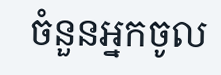ចំនួនអ្នកចូល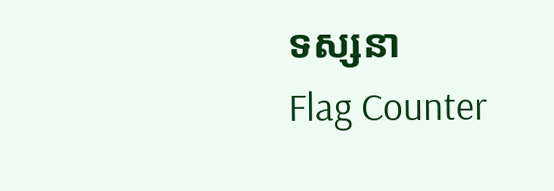ទស្សនា
Flag Counter